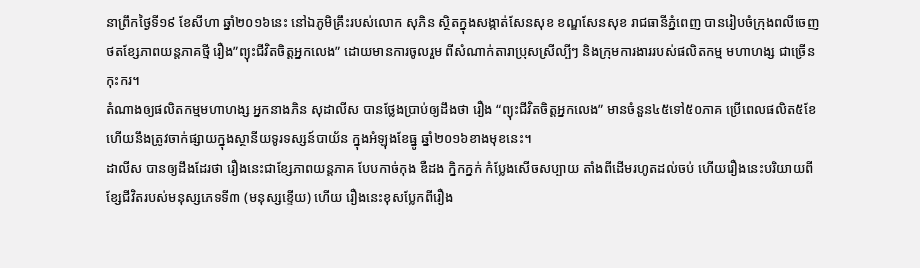នាព្រឹកថ្ងៃទី១៩ ខែសីហា ឆ្នាំ២០១៦នេះ នៅឯភូមិគ្រឹះរបស់លោក សុភិន ស្ថិតក្នុងសង្កាត់សែនសុខ ខណ្ឌសែនសុខ រាជធានីភ្នំពេញ បានរៀបចំក្រុងពលីចេញថតខ្សែភាពយន្តភាគថ្មី រឿង”ព្យុះជីវិតចិត្តអ្នកលេង” ដោយមានការចូលរួម ពីសំណាក់តារាប្រុសស្រីល្បីៗ និងក្រុមការងាររបស់ផលិតកម្ម មហាហង្ស ជាច្រើនកុះករ។
តំណាងឲ្យផលិតកម្មមហាហង្ស អ្នកនាងភិន សុដាលីស បានថ្លែងប្រាប់ឲ្យដឹងថា រឿង “ព្យុះជីវិតចិត្តអ្នកលេង” មានចំនួន៤៥ទៅ៥០ភាគ ប្រើពេលផលិត៥ខែ ហើយនឹងត្រូវចាក់ផ្សាយក្នុងស្ថានីយទូរទស្សន៍បាយ័ន ក្នុងអំឡុងខែធ្នូ ឆ្នាំ២០១៦ខាងមុខនេះ។
ដាលីស បានឲ្យដឹងដែរថា រឿងនេះជាខ្សែភាពយន្តភាគ បែបកាច់កុង ឌឺដង ក្និកក្នក់ កំប្លែងសើចសប្បាយ តាំងពីដើមរហូតដល់ចប់ ហើយរឿងនេះបរិយាយពីខ្សែជីវិតរបស់មនុស្សភេទទី៣ (មនុស្សខ្ទើយ) ហើយ រឿងនេះខុសប្លែកពីរឿង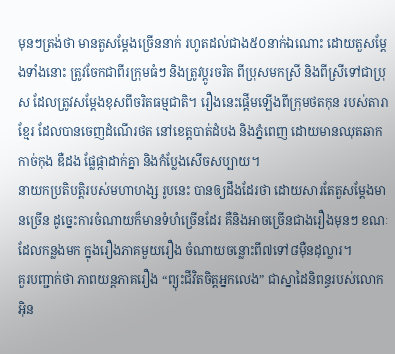មុនៗត្រង់ថា មានតួសម្ដែងច្រើននាក់ រហូតដល់ជាង៥០នាក់ឯណោះ ដោយតួសម្ដែងទាំងនោះ ត្រូវចែកជាពីរក្រុមធំៗ និងត្រូវប្ដូរចរិត ពីប្រុសមកស្រី និងពីស្រីទៅជាប្រុស ដែលត្រូវសម្ដែងខុសពីចរិតធម្មជាតិ។ រឿងនេះផ្ដើមឡើងពីក្រុមថតកុន របស់តារាខ្មែរ ដែលបានចេញដំណើរថត នៅខេត្តបាត់ដំបង និងភ្នំពេញ ដោយមានឈុតឆាកកាច់កុង ឌឺដង ផ្លែផ្កាដាក់គ្នា និងកំប្លែងសើចសប្បាយ។
នាយកប្រតិបត្តិរបស់មហាហង្ស រូបនេះ បានឲ្យដឹងដែរថា ដោយសារតែតួសម្ដែងមានច្រើន ដូច្នេះការចំណាយក៏មានទំហំច្រើនដែរ គឺនិងអាចច្រើនជាងរឿងមុនៗ ខណៈដែលកន្លងមក ក្នុងរឿងភាគមួយរឿង ចំណាយចន្លោះពី៧ទៅ៨ម៉ឺនដុល្លារ។
គួរបញ្ជាក់ថា ភាពយន្តភាគរឿង “ព្យុះជីវិតចិត្តអ្នកលេង” ជាស្នាដៃនិពន្ធរបស់លោក អ៊ិន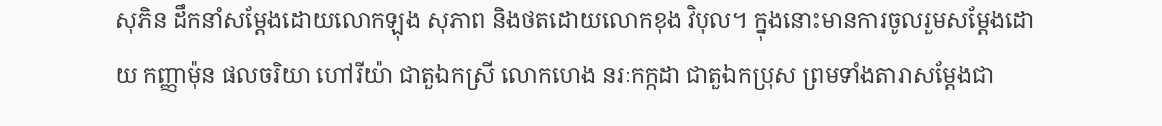សុភិន ដឹកនាំសម្ដែងដោយលោកឡុង សុភាព និងថតដោយលោកខុង វិបុល។ ក្នុងនោះមានការចូលរួមសម្ដែងដោយ កញ្ញាម៉ុន ផលចរិយា ហៅរីយ៉ា ជាតួឯកស្រី លោកហេង នរៈកក្កដា ជាតួឯកប្រុស ព្រមទាំងតារាសម្ដែងជា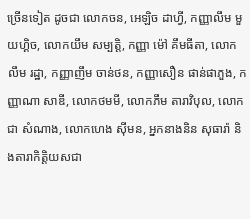ច្រើនទៀត ដូចជា លោកចន, អេឡិច ដាហ្វី, កញ្ញាលឹម មួយហ្គិច, លោកយឹម សម្បត្តិ, កញ្ញា ម៉ៅ គឹមធីតា, លោក លឹម រដ្ឋា, កញ្ញាញឹម ចាន់ថន, កញ្ញាសឿន ផាន់ផាភួង, កញ្ញាណា សាឌី, លោកថមមី, លោកភឹម តារាវិបុល, លោកជា សំណាង, លោកហេង ស៊ីមន, អ្នកនាងនិន សុធារ៉ា និងតារាកិត្តិយសជា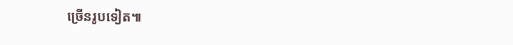ច្រើនរូបទៀត៕